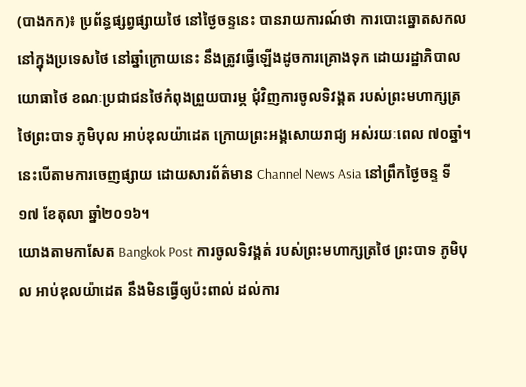(បាងកក)៖ ប្រព័ន្ធផ្សព្វផ្សាយថៃ នៅថ្ងៃចន្ទនេះ បានរាយការណ៍ថា ការបោះឆ្នោតសកល នៅក្នុងប្រទេសថៃ នៅឆ្នាំក្រោយនេះ នឹងត្រូវធ្វើឡើងដូចការគ្រោងទុក ដោយរដ្ឋាភិបាលយោធាថៃ ខណៈប្រជាជនថៃកំពុងព្រួយបារម្ភ ជុំវិញការចូលទិវង្គត របស់ព្រះមហាក្សត្រថៃព្រះបាទ ភូមិបុល អាប់ឌុលយ៉ាដេត ក្រោយព្រះអង្គសោយរាជ្យ អស់រយៈពេល ៧០ឆ្នាំ។ នេះបើតាមការចេញផ្សាយ ដោយសារព័ត៌មាន Channel News Asia នៅព្រឹកថ្ងៃចន្ទ ទី១៧ ខែតុលា ឆ្នាំ២០១៦។
យោងតាមកាសែត Bangkok Post ការចូលទិវង្គត់ របស់ព្រះមហាក្សត្រថៃ ព្រះបាទ ភូមិបុល អាប់ឌុលយ៉ាដេត នឹងមិនធ្វើឲ្យប៉ះពាល់ ដល់ការ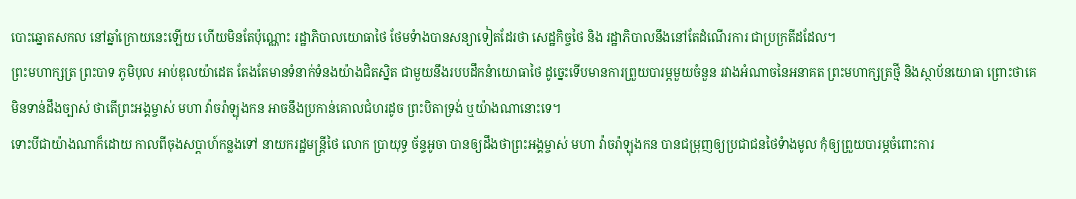បោះឆ្នោតសកល នៅឆ្នាំក្រោយនេះឡើយ ហើយមិនតែប៉ុណ្ណោះ រដ្ឋាភិបាលយោធាថៃ ថែមទំាងបានសន្យាទៀតដែរថា សេដ្ឋកិច្ចថៃ និង រដ្ឋាភិបាលនឹងនៅតែដំណើរការ ជាប្រក្រតីដដែល។
ព្រះមហាក្សត្រ ព្រះបាទ ភូមិបុល អាប់ឌុលយ៉ាដេត តែងតែមានទំនាក់ទំនងយ៉ាងជិតស្និត ជាមួយនឹងរបបដឹកនំាយោធាថៃ ដូច្នេះទើបមានការព្រួយបារម្ភមួយចំនួន រវាងអំណាចនៃអនាគត ព្រះមហាក្សត្រថ្មី និងស្ថាប័នយោធា ព្រោះថាគេមិនទាន់ដឹងច្បាស់ ថាតើព្រះអង្គម្ចាស់ មហា វ៉ាចរ៉ាឡុងកន អាចនឹងប្រកាន់គោលជំហរដូច ព្រះបិតាទ្រង់ ឬយ៉ាងណានោះទេ។
ទោះបីជាយ៉ាងណាក៏ដោយ កាលពីចុងសប្ដាហ៍កន្លងទៅ នាយករដ្ឋមន្ត្រីថៃ លោក ប្រាយុទ្ធ ច័ន្ទអូចា បានឲ្យដឹងថាព្រះអង្គម្ចាស់ មហា វ៉ាចរ៉ាឡុងកន បានជម្រុញឲ្យប្រជាជនថៃទំាងមូល កុំឲ្យព្រួយបារម្ភចំពោះការ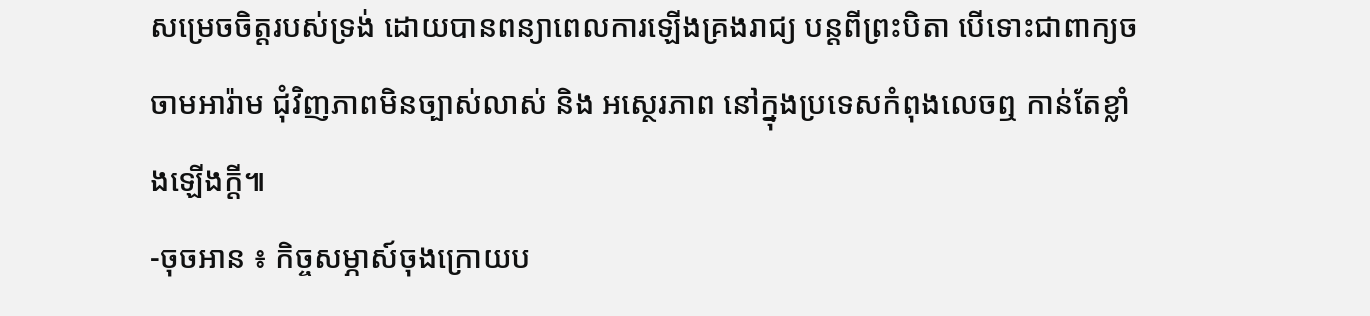សម្រេចចិត្តរបស់ទ្រង់ ដោយបានពន្យាពេលការឡើងគ្រងរាជ្យ បន្តពីព្រះបិតា បើទោះជាពាក្យចចាមអារ៉ាម ជុំវិញភាពមិនច្បាស់លាស់ និង អស្ថេរភាព នៅក្នុងប្រទេសកំពុងលេចឮ កាន់តែខ្លាំងឡើងក្តី៕
-ចុចអាន ៖ កិច្ចសម្ភាស៍ចុងក្រោយប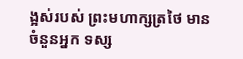ង្អស់របស់ ព្រះមហាក្សត្រថៃ មានចំនួនអ្នក ទស្ស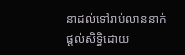នាដល់ទៅរាប់លាននាក់
ផ្តល់សិទ្ធិដោយ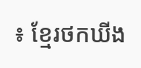៖ ខ្មែរថកឃីង